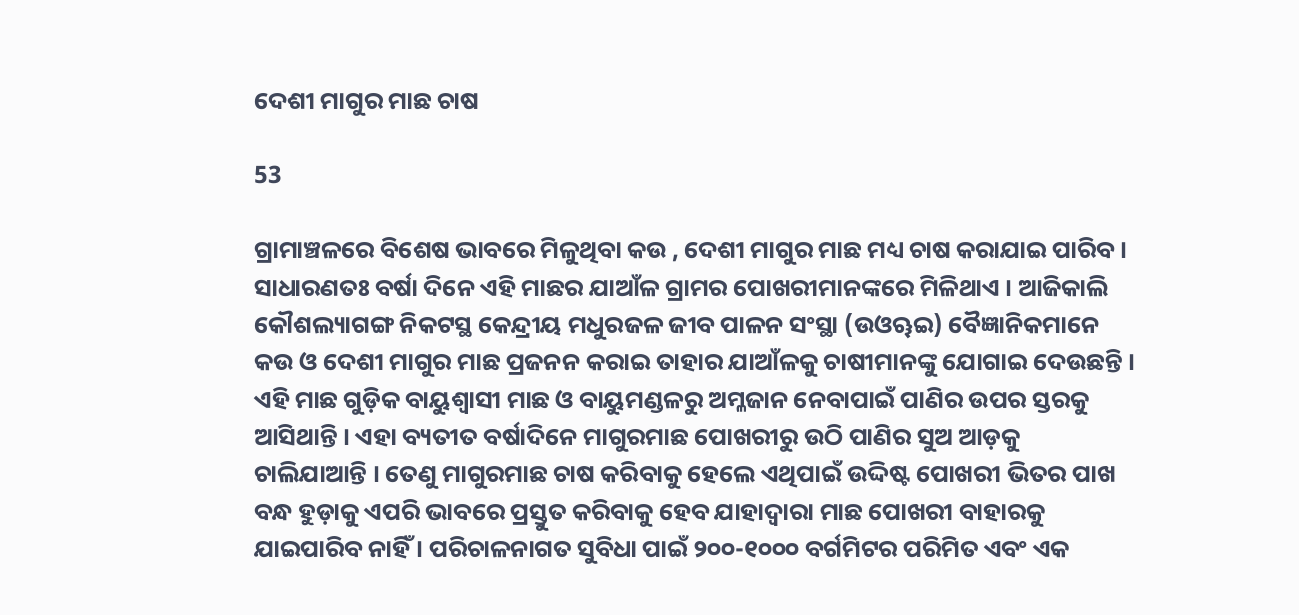ଦେଶୀ ମାଗୁର ମାଛ ଚାଷ

53

ଗ୍ରାମାଞ୍ଚଳରେ ବିଶେଷ ଭାବରେ ମିଳୁଥିବା କଉ , ଦେଶୀ ମାଗୁର ମାଛ ମଧ୍ୟ ଚାଷ କରାଯାଇ ପାରିବ । ସାଧାରଣତଃ ବର୍ଷା ଦିନେ ଏହି ମାଛର ଯାଆଁଳ ଗ୍ରାମର ପୋଖରୀମାନଙ୍କରେ ମିଳିଥାଏ । ଆଜିକାଲି କୌଶଲ୍ୟାଗଙ୍ଗ ନିକଟସ୍ଥ କେନ୍ଦ୍ରୀୟ ମଧୁରଜଳ ଜୀବ ପାଳନ ସଂସ୍ଥା (ଉଓୠଇ) ବୈଜ୍ଞାନିକମାନେ କଉ ଓ ଦେଶୀ ମାଗୁର ମାଛ ପ୍ରଜନନ କରାଇ ତାହାର ଯାଆଁଳକୁ ଚାଷୀମାନଙ୍କୁ ଯୋଗାଇ ଦେଉଛନ୍ତି । ଏହି ମାଛ ଗୁଡ଼ିକ ବାୟୁଶ୍ୱାସୀ ମାଛ ଓ ବାୟୁମଣ୍ଡଳରୁ ଅମ୍ଳଜାନ ନେବାପାଇଁ ପାଣିର ଉପର ସ୍ତରକୁ ଆସିଥାନ୍ତି । ଏହା ବ୍ୟତୀତ ବର୍ଷାଦିନେ ମାଗୁରମାଛ ପୋଖରୀରୁ ଉଠି ପାଣିର ସୁଅ ଆଡ଼କୁ ଚାଲିଯାଆନ୍ତି । ତେଣୁ ମାଗୁରମାଛ ଚାଷ କରିବାକୁ ହେଲେ ଏଥିପାଇଁ ଉଦ୍ଦିଷ୍ଟ ପୋଖରୀ ଭିତର ପାଖ ବନ୍ଧ ହୁଡ଼ାକୁ ଏପରି ଭାବରେ ପ୍ରସ୍ତୁତ କରିବାକୁ ହେବ ଯାହାଦ୍ୱାରା ମାଛ ପୋଖରୀ ବାହାରକୁ ଯାଇପାରିବ ନାହିଁ । ପରିଚାଳନାଗତ ସୁବିଧା ପାଇଁ ୨୦୦-୧୦୦୦ ବର୍ଗମିଟର ପରିମିତ ଏବଂ ଏକ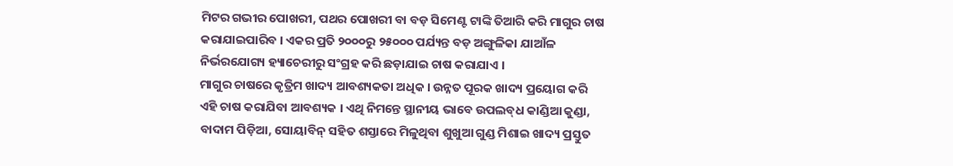ମିଟର ଗଭୀର ପୋଖରୀ, ପଥର ପୋଖରୀ ବା ବଡ଼ ସିମେଣ୍ଟ ଟାଙ୍କି ତିଆରି କରି ମାଗୁର ଚାଷ କରାଯାଇପାରିବ । ଏକର ପ୍ରତି ୨୦୦୦ରୁ ୨୫୦୦୦ ପର୍ଯ୍ୟନ୍ତ ବଡ଼ ଅଙ୍ଗୁଳିକା ଯାଆଁଳ ନିର୍ଭରଯୋଗ୍ୟ ହ୍ୟାଚେରୀରୁ ସଂଗ୍ରହ କରି ଛଡ଼ାଯାଇ ଚାଷ କରାଯାଏ ।
ମାଗୁର ଚାଷରେ କୃତ୍ରିମ ଖାଦ୍ୟ ଆବଶ୍ୟକତା ଅଧିକ । ଉନ୍ନତ ପୂରକ ଖାଦ୍ୟ ପ୍ରୟୋଗ କରି ଏହି ଚାଷ କରାଯିବା ଆବଶ୍ୟକ । ଏଥି ନିମନ୍ତେ ସ୍ଥାନୀୟ ଭାବେ ଉପଲବ୍‌ଧ କାଣ୍ଡିଆ କୁଣ୍ଡା, ବାଦାମ ପିଡ଼ିଆ, ସୋୟାବିନ୍ ସହିତ ଶସ୍ତାରେ ମିଳୁଥିବା ଶୁଖୁଆ ଗୁଣ୍ଡ ମିଶାଇ ଖାଦ୍ୟ ପ୍ରସ୍ତୁତ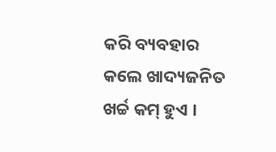କରି ବ୍ୟବହାର କଲେ ଖାଦ୍ୟଜନିତ ଖର୍ଚ୍ଚ କମ୍ ହୁଏ ।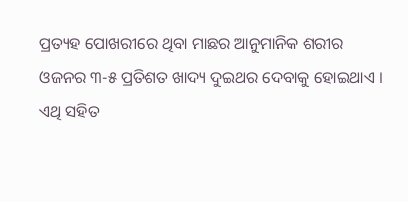ପ୍ରତ୍ୟହ ପୋଖରୀରେ ଥିବା ମାଛର ଆନୁମାନିକ ଶରୀର ଓଜନର ୩-୫ ପ୍ରତିଶତ ଖାଦ୍ୟ ଦୁଇଥର ଦେବାକୁ ହୋଇଥାଏ । ଏଥି ସହିତ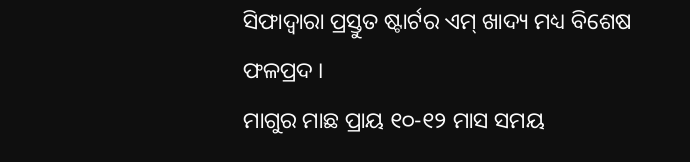ସିଫାଦ୍ୱାରା ପ୍ରସ୍ତୁତ ଷ୍ଟାର୍ଟର ଏମ୍ ଖାଦ୍ୟ ମଧ୍ୟ ବିଶେଷ ଫଳପ୍ରଦ ।
ମାଗୁର ମାଛ ପ୍ରାୟ ୧୦-୧୨ ମାସ ସମୟ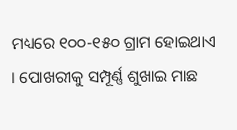ମଧ୍ୟରେ ୧୦୦-୧୫୦ ଗ୍ରାମ ହୋଇଥାଏ । ପୋଖରୀକୁ ସମ୍ପୂର୍ଣ୍ଣ ଶୁଖାଇ ମାଛ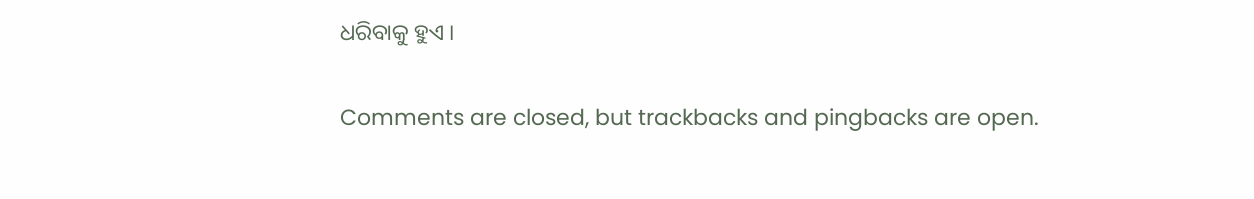ଧରିବାକୁ ହୁଏ ।

Comments are closed, but trackbacks and pingbacks are open.